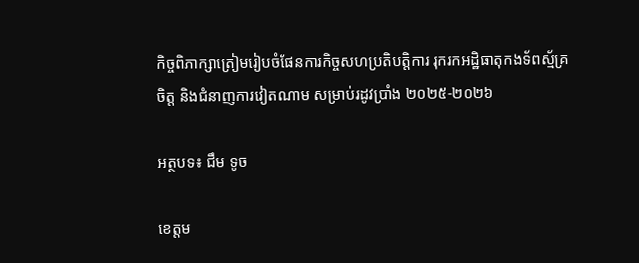កិច្ចពិភាក្សាត្រៀមរៀបចំផែនការកិច្ចសហប្រតិបត្តិការ រុករកអដ្ឋិធាតុកងទ័ពស្ម័គ្រចិត្ត និងជំនាញការវៀតណាម សម្រាប់រដូវប្រាំង ២០២៥-២០២៦

អត្ថបទ៖ ជឹម ទូច

ខេត្តម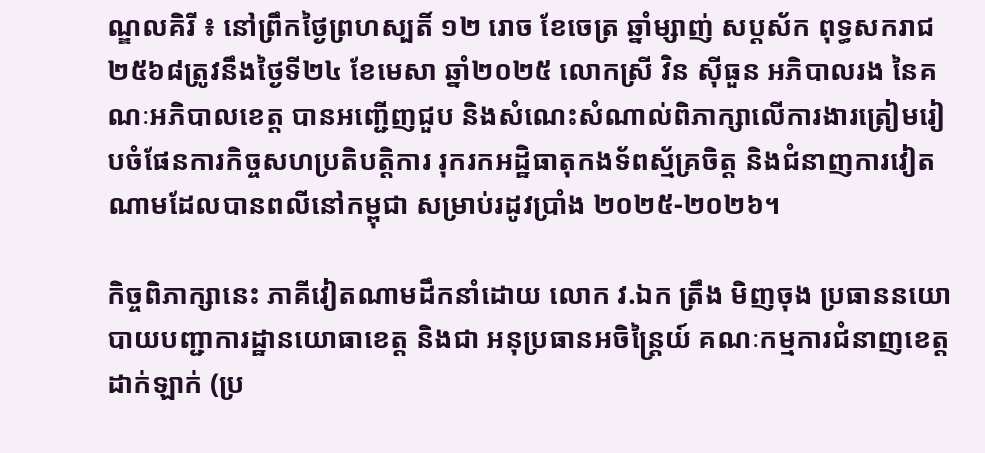ណ្ឌលគិរី ៖ នៅព្រឹកថ្ងៃព្រហស្បតិ៍ ១២ រោច ខែចេត្រ ឆ្នាំម្សាញ់ សប្តស័ក ពុទ្ធសករាជ ២៥៦៨ត្រូវនឹងថ្ងៃទី២៤ ខែមេសា ឆ្នាំ២០២៥ លោកស្រី វិន ស៊ីធួន អភិបាលរង នៃគណៈអភិបាលខេត្ត បានអញ្ជើញជួប និងសំណេះសំណាល់ពិភាក្សាលើការងារត្រៀមរៀបចំផែនការកិច្ចសហប្រតិបត្តិការ រុករកអដ្ឋិធាតុកងទ័ពស្ម័គ្រចិត្ត និងជំនាញការវៀតណាមដែលបានពលីនៅកម្ពុជា សម្រាប់រដូវប្រាំង ២០២៥-២០២៦។

កិច្ចពិភាក្សានេះ ភាគីវៀតណាមដឹកនាំដោយ លោក វ.ឯក ត្រឹង មិញចុង ប្រធាននយោបាយបញ្ជាការដ្ឋានយោធាខេត្ត និងជា អនុប្រធានអចិន្ត្រៃយ៍ គណៈកម្មការជំនាញខេត្តដាក់ឡាក់ (ប្រ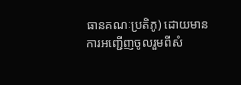ធានគណៈប្រតិភូ) ដោយមានការអញ្ជើញចូលរួមពីសំ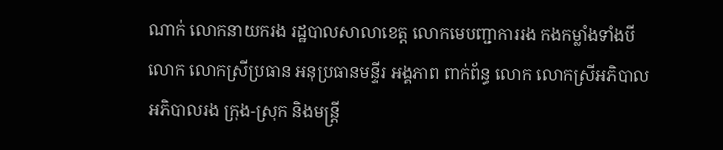ណាក់ លោកនាយករង រដ្ឋបាលសាលាខេត្ត លោកមេបញ្ជាការរង កងកម្លាំងទាំងបី លោក លោកស្រីប្រធាន អនុប្រធានមន្ទីរ អង្គភាព ពាក់ព័ន្ធ លោក លោកស្រីអភិបាល អភិបាលរង ក្រុង-ស្រុក និងមន្ត្រី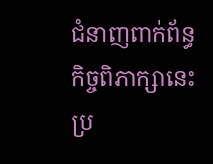ជំនាញពាក់ព័ន្ធ កិច្ចពិភាក្សានេះប្រ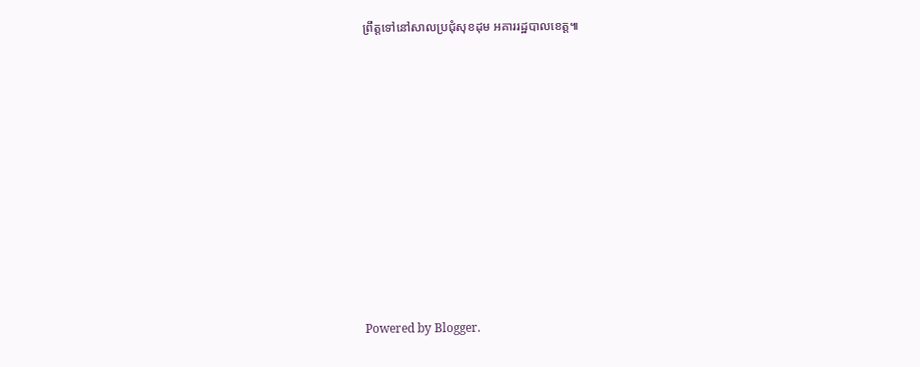ព្រឹត្តទៅនៅសាលប្រជុំសុខដុម អគាររដ្ឋបាលខេត្ត៕












Powered by Blogger.